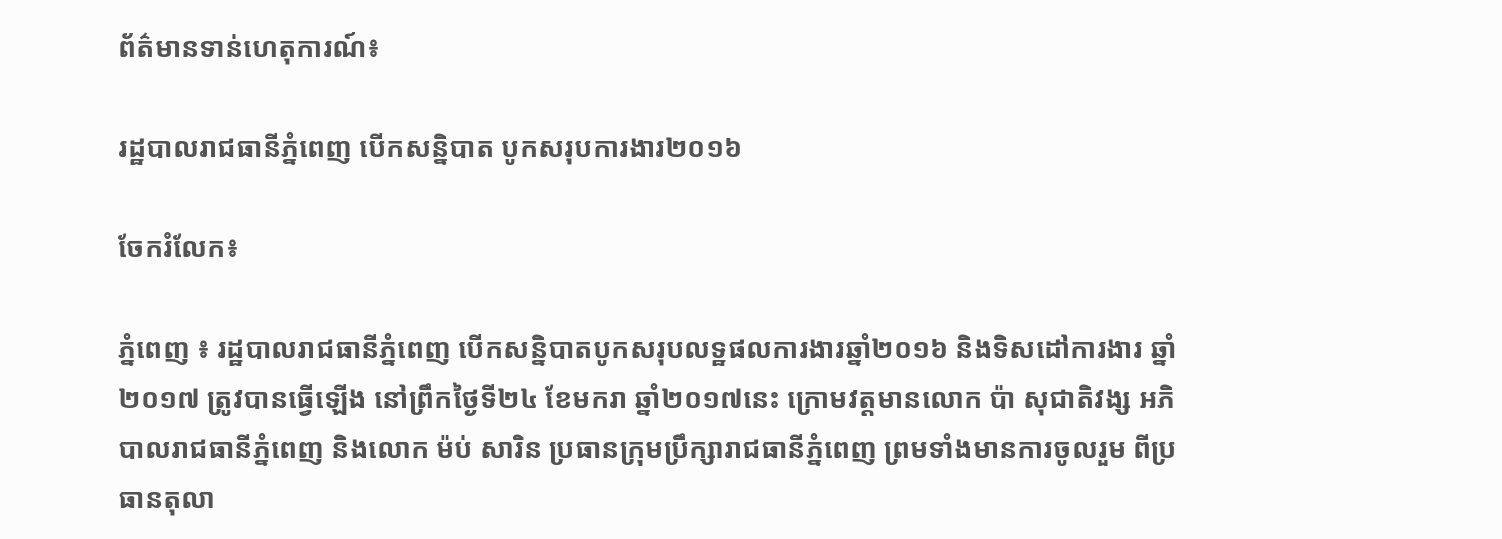ព័ត៌មានទាន់ហេតុការណ៍៖

រដ្ឋបាលរាជធានីភ្នំពេញ បើកសន្និបាត បូកសរុបការងារ២០១៦

ចែករំលែក៖

ភ្នំពេញ ៖ រដ្ឋបាលរាជធានីភ្នំពេញ បើកសន្និបាតបូកសរុបលទ្ឋផលការងារឆ្នាំ២០១៦ និងទិសដៅការងារ ឆ្នាំ២០១៧ ត្រូវបានធ្វើឡើង នៅព្រឹកថ្ងៃទី២៤ ខែមករា ឆ្នាំ២០១៧នេះ ក្រោមវត្តមានលោក ប៉ា សុជាតិវង្ស អភិបាលរាជធានីភ្នំពេញ និងលោក ម៉ប់ សារិន ប្រធានក្រុមប្រឹក្សារាជធានីភ្នំពេញ ព្រមទាំងមានការចូលរួម ពីប្រធានតុលា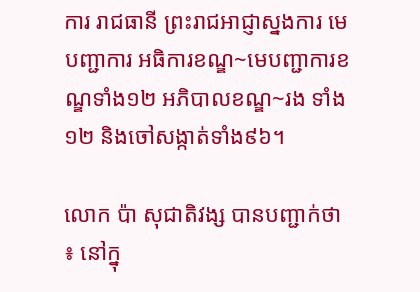ការ រាជធានី ព្រះរាជអាជ្ញាស្នងការ មេបញ្ជាការ អធិការខណ្ឌ~មេបញ្ជាការខណ្ឌទាំង១២ អភិបាលខណ្ឌ~រង ទាំង១២ និងចៅសង្កាត់ទាំង៩៦។

លោក ប៉ា សុជាតិវង្ស បានបញ្ជាក់ថា ៖ នៅក្នុ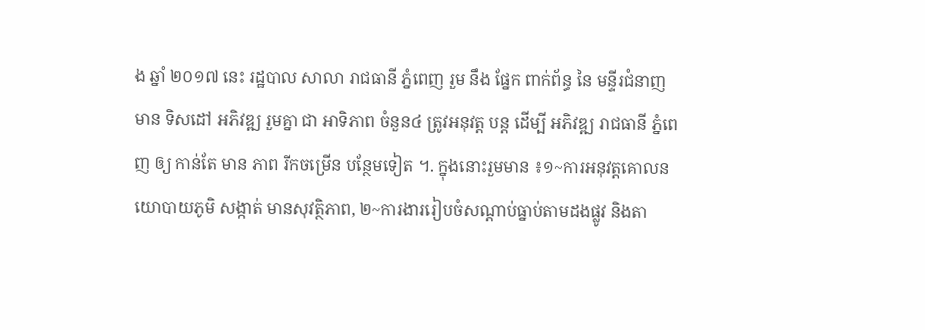ង ឆ្នាំ ២០១៧ នេះ រដ្ឋបាល សាលា រាជធានី ភ្នំពេញ រួម នឹង ផ្នែក ពាក់ព័ន្ធ នៃ មន្ទីរជំនាញ មាន ទិសដៅ អភិវឌ្ឍ រួមគ្នា ជា អាទិភាព ចំនួន៤ ត្រូវអនុវត្ត បន្ត ដើម្បី អភិវឌ្ឍ រាជធានី ភ្នំពេញ ឲ្យ កាន់តែ មាន ភាព រីកចម្រើន បន្ថែមទៀត ។. ក្នុងនោះរួមមាន ៖១~ការអនុវត្តគោលនយោបាយភូមិ សង្កាត់ មានសុវត្ថិភាព, ២~ការងាររៀបចំសណ្តាប់ធ្នាប់តាមដងផ្លូវ និងតា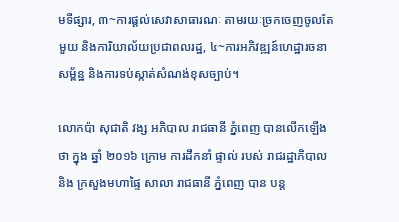មទីផ្សារ, ៣~ការផ្តល់សេវាសាធារណៈ តាមរយៈច្រកចេញចូលតែមួយ និងការិយាល័យប្រជាពលរដ្ឋ, ៤~ការអភិវឌ្ឍន៍ហេដ្ឋារចនាសម្ព័ន្ឋ និងការទប់ស្កាត់សំណង់ខុសច្បាប់។

លោកប៉ា សុជាតិ វង្ស អភិបាល រាជធានី ភ្នំពេញ បានលើកឡើង ថា ក្នុង ឆ្នាំ ២០១៦ ក្រោម ការដឹកនាំ ផ្ទាល់ របស់ រាជរដ្ឋាភិបាល និង ក្រសួងមហាផ្ទៃ សាលា រាជធានី ភ្នំពេញ បាន បន្ត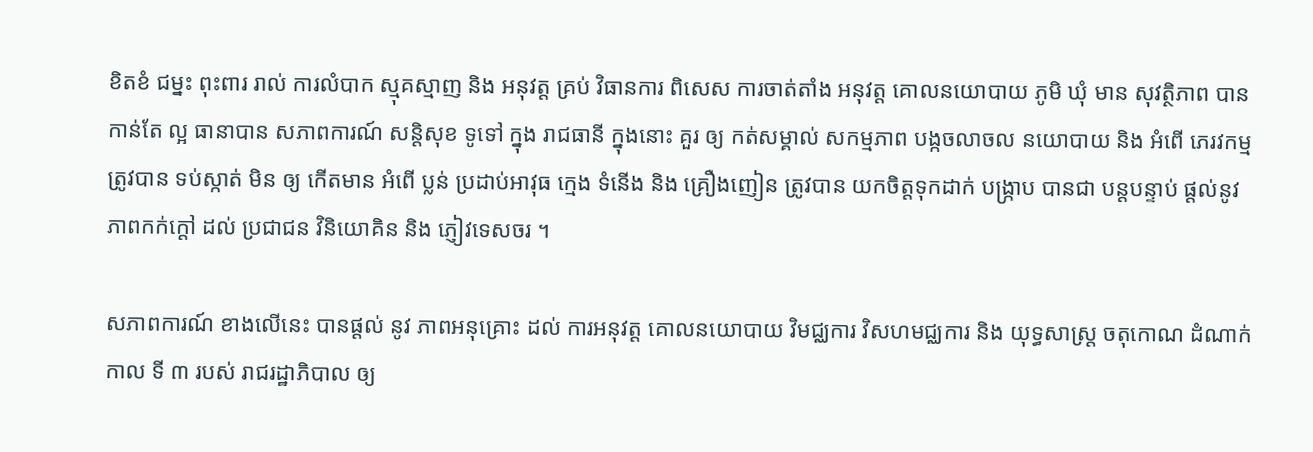ខិតខំ ជម្នះ ពុះពារ រាល់ ការលំបាក ស្មុគស្មាញ និង អនុវត្ត គ្រប់ វិធានការ ពិសេស ការចាត់តាំង អនុវត្ត គោលនយោបាយ ភូមិ ឃុំ មាន សុវត្ថិភាព បាន កាន់តែ ល្អ ធានាបាន សភាពការណ៍ សន្តិសុខ ទូទៅ ក្នុង រាជធានី ក្នុងនោះ គួរ ឲ្យ កត់សម្គាល់ សកម្មភាព បង្កចលាចល នយោបាយ និង អំពើ ភេរវកម្ម ត្រូវបាន ទប់ស្កាត់ មិន ឲ្យ កើតមាន អំពើ ប្លន់ ប្រដាប់អាវុធ ក្មេង ទំនើង និង គ្រឿងញៀន ត្រូវបាន យកចិត្តទុកដាក់ បង្ក្រាប បានជា បន្តបន្ទាប់ ផ្តល់នូវ ភាពកក់ក្តៅ ដល់ ប្រជាជន វិនិយោគិន និង ភ្ញៀវទេសចរ ។

សភាពការណ៍ ខាងលើនេះ បានផ្តល់ នូវ ភាពអនុគ្រោះ ដល់ ការអនុវត្ត គោលនយោបាយ វិមជ្ឈការ វិសហមជ្ឈការ និង យុទ្ធសាស្ត្រ ចតុកោណ ដំណាក់កាល ទី ៣ របស់ រាជរដ្ឋាភិបាល ឲ្យ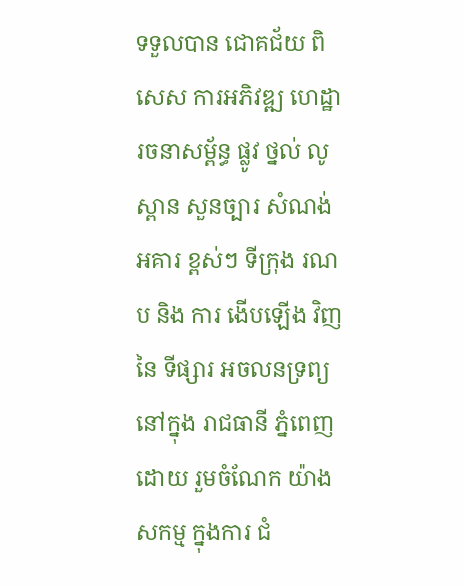ទទួលបាន ជោគជ័យ ពិសេស ការអភិវឌ្ឍ ហេដ្ឋារចនាសម្ព័ន្ធ ផ្លូវ ថ្នល់ លូ ស្ពាន សួនច្បារ សំណង់ អគារ ខ្ពស់ៗ ទីក្រុង រណប និង ការ ងើបឡើង វិញ នៃ ទីផ្សារ អចលនទ្រព្យ នៅក្នុង រាជធានី ភ្នំពេញ ដោយ រួមចំណែក យ៉ាងសកម្ម ក្នុងការ ជំ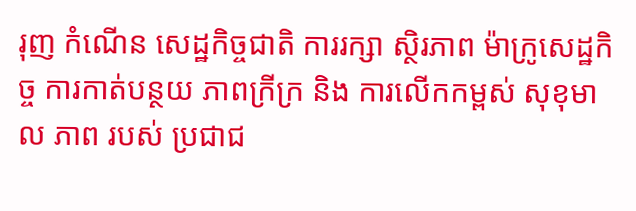រុញ កំណើន សេដ្ឋកិច្ចជាតិ ការរក្សា ស្ថិរភាព ម៉ាក្រូសេដ្ឋកិច្ច ការកាត់បន្ថយ ភាពក្រីក្រ និង ការលើកកម្ពស់ សុខុមាល ភាព របស់ ប្រជាជ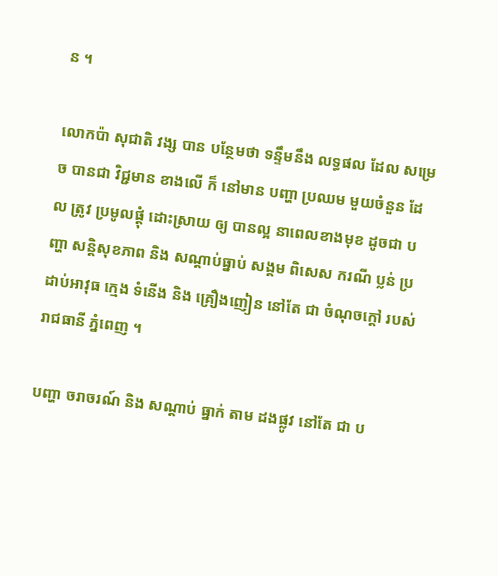ន ។

លោកប៉ា សុជាតិ វង្ស បាន បន្ថែមថា ទន្ទឹមនឹង លទ្ធផល ដែល សម្រេច បានជា វិជ្ជមាន ខាងលើ ក៏ នៅមាន បញ្ហា ប្រឈម មួយចំនួន ដែល ត្រូវ ប្រមូលផ្តុំ ដោះស្រាយ ឲ្យ បានល្អ នាពេលខាងមុខ ដូចជា បញ្ហា សន្តិសុខភាព និង សណ្តាប់ធ្នាប់ សង្គម ពិសេស ករណី ប្លន់ ប្រដាប់អាវុធ ក្មេង ទំនើង និង គ្រឿងញៀន នៅតែ ជា ចំណុចក្តៅ របស់ រាជធានី ភ្នំពេញ ។

បញ្ហា ចរាចរណ៍ និង សណ្តាប់ ធ្នាក់ តាម ដងផ្លូវ នៅតែ ជា ប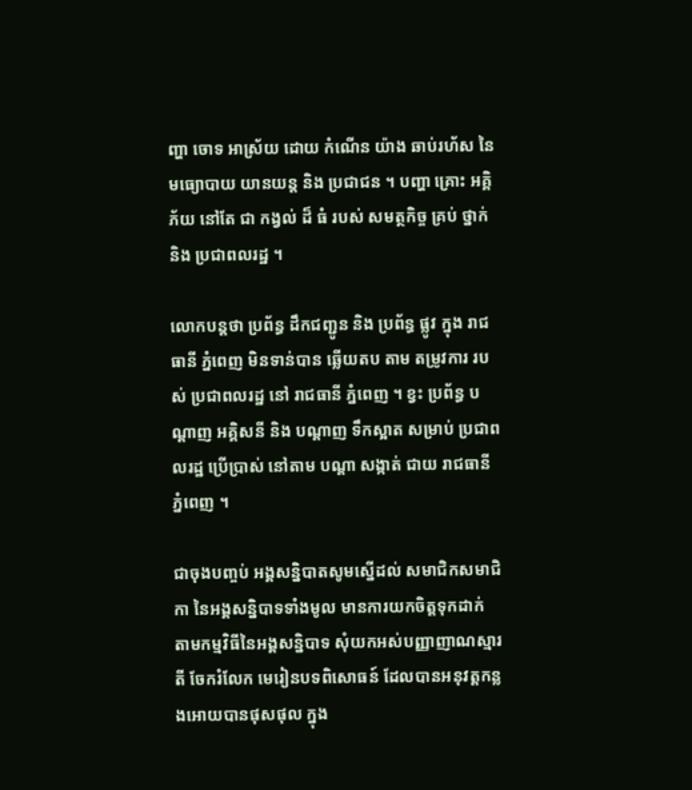ញ្ហា ចោទ អាស្រ័យ ដោយ កំណើន យ៉ាង ឆាប់រហ័ស នៃ មធ្យោបាយ យានយន្ត និង ប្រជាជន ។ បញ្ហា គ្រោះ អគ្គិភ័យ នៅតែ ជា កង្វល់ ដ៏ ធំ របស់ សមត្ថកិច្ច គ្រប់ ថ្នាក់ និង ប្រជាពលរដ្ឋ ។

លោកបន្តថា ប្រព័ន្ធ ដឹកជញ្ជូន និង ប្រព័ន្ធ ផ្លូវ ក្នុង រាជធានី ភ្នំពេញ មិនទាន់បាន ឆ្លើយតប តាម តម្រូវការ របស់ ប្រជាពលរដ្ឋ នៅ រាជធានី ភ្នំពេញ ។ ខ្វះ ប្រព័ន្ធ បណ្តាញ អគ្គិសនី និង បណ្តាញ ទឹកស្អាត សម្រាប់ ប្រជាពលរដ្ឋ ប្រើប្រាស់ នៅតាម បណ្តា សង្កាត់ ជាយ រាជធានី ភ្នំពេញ ។

ជាចុងបញ្ចប់ អង្គសន្និបាតសូមស្នើដល់ សមាជិកសមាជិកា នៃអង្គសន្និបាទទាំងមូល មានការយកចិត្តទុកដាក់ តាមកម្មវិធីនៃអង្គសន្និបាទ សុំយកអស់បញ្ញាញាណស្មារតី ចែករំលែក មេរៀនបទពិសោធន៍ ដែលបានអនុវត្តកន្លងអោយបានផុសផុល ក្នុង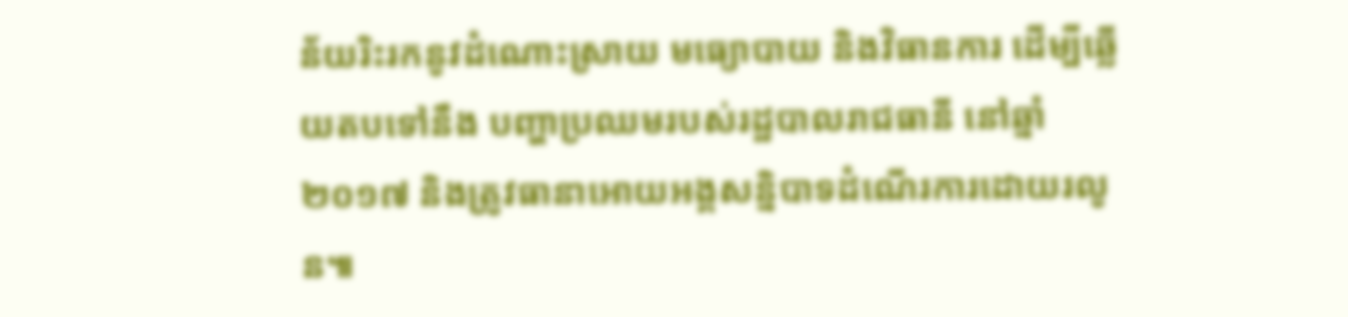ន័យរិះរកនូវដំណោះស្រាយ មធ្យោបាយ និងវិធានការ ដើម្បីឆ្លើយតបទៅនឹង បញ្ហាប្រឈមរបស់រដ្ឋបាលរាជធានី នៅឆ្នាំ២០១៧ និងត្រូវធានាអោយអង្គសន្និបាទដំណើរការដោយរលូន៕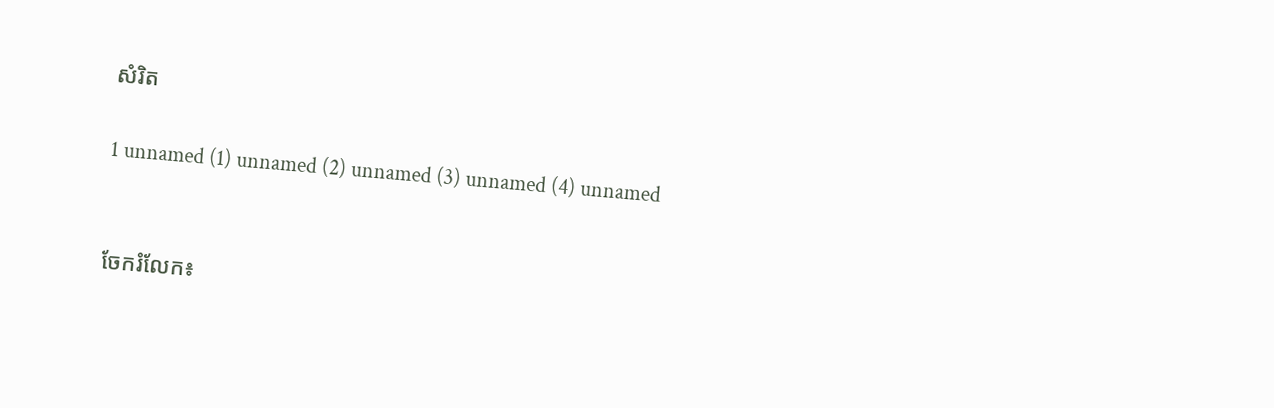សំរិត

1 unnamed (1) unnamed (2) unnamed (3) unnamed (4) unnamed


ចែករំលែក៖